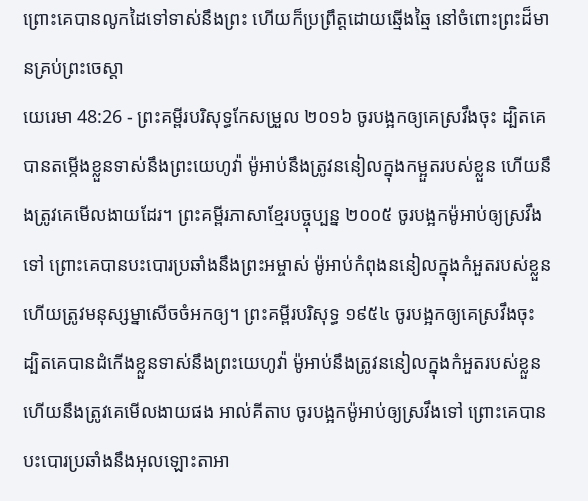ព្រោះគេបានលូកដៃទៅទាស់នឹងព្រះ ហើយក៏ប្រព្រឹត្តដោយឆ្មើងឆ្មៃ នៅចំពោះព្រះដ៏មានគ្រប់ព្រះចេស្តា
យេរេមា 48:26 - ព្រះគម្ពីរបរិសុទ្ធកែសម្រួល ២០១៦ ចូរបង្អកឲ្យគេស្រវឹងចុះ ដ្បិតគេបានតម្កើងខ្លួនទាស់នឹងព្រះយេហូវ៉ា ម៉ូអាប់នឹងត្រូវននៀលក្នុងកម្អួតរបស់ខ្លួន ហើយនឹងត្រូវគេមើលងាយដែរ។ ព្រះគម្ពីរភាសាខ្មែរបច្ចុប្បន្ន ២០០៥ ចូរបង្អកម៉ូអាប់ឲ្យស្រវឹងទៅ ព្រោះគេបានបះបោរប្រឆាំងនឹងព្រះអម្ចាស់ ម៉ូអាប់កំពុងននៀលក្នុងកំអួតរបស់ខ្លួន ហើយត្រូវមនុស្សម្នាសើចចំអកឲ្យ។ ព្រះគម្ពីរបរិសុទ្ធ ១៩៥៤ ចូរបង្អកឲ្យគេស្រវឹងចុះ ដ្បិតគេបានដំកើងខ្លួនទាស់នឹងព្រះយេហូវ៉ា ម៉ូអាប់នឹងត្រូវននៀលក្នុងកំអួតរបស់ខ្លួន ហើយនឹងត្រូវគេមើលងាយផង អាល់គីតាប ចូរបង្អកម៉ូអាប់ឲ្យស្រវឹងទៅ ព្រោះគេបានបះបោរប្រឆាំងនឹងអុលឡោះតាអា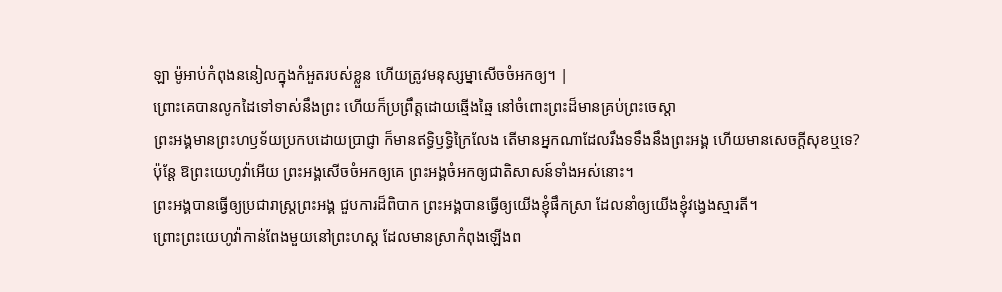ឡា ម៉ូអាប់កំពុងននៀលក្នុងកំអួតរបស់ខ្លួន ហើយត្រូវមនុស្សម្នាសើចចំអកឲ្យ។ |
ព្រោះគេបានលូកដៃទៅទាស់នឹងព្រះ ហើយក៏ប្រព្រឹត្តដោយឆ្មើងឆ្មៃ នៅចំពោះព្រះដ៏មានគ្រប់ព្រះចេស្តា
ព្រះអង្គមានព្រះហឫទ័យប្រកបដោយប្រាជ្ញា ក៏មានឥទ្ធិឫទ្ធិក្រៃលែង តើមានអ្នកណាដែលរឹងទទឹងនឹងព្រះអង្គ ហើយមានសេចក្ដីសុខឬទេ?
ប៉ុន្ដែ ឱព្រះយេហូវ៉ាអើយ ព្រះអង្គសើចចំអកឲ្យគេ ព្រះអង្គចំអកឲ្យជាតិសាសន៍ទាំងអស់នោះ។
ព្រះអង្គបានធ្វើឲ្យប្រជារាស្ត្រព្រះអង្គ ជួបការដ៏ពិបាក ព្រះអង្គបានធ្វើឲ្យយើងខ្ញុំផឹកស្រា ដែលនាំឲ្យយើងខ្ញុំវង្វេងស្មារតី។
ព្រោះព្រះយេហូវ៉ាកាន់ពែងមួយនៅព្រះហស្ត ដែលមានស្រាកំពុងឡើងព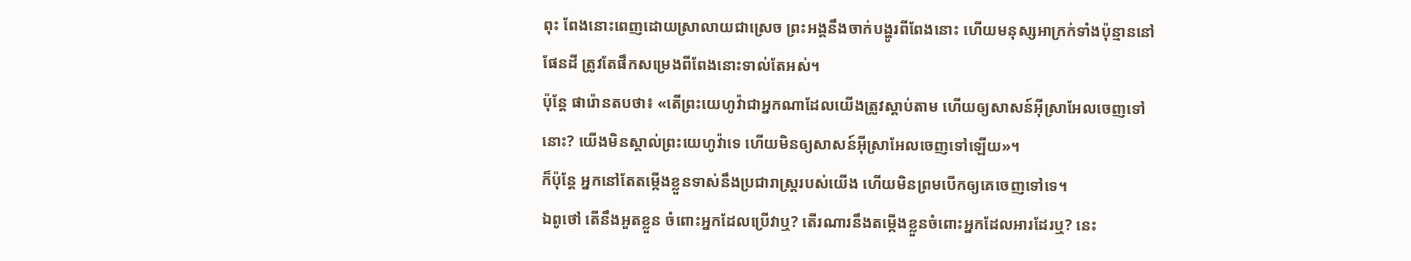ពុះ ពែងនោះពេញដោយស្រាលាយជាស្រេច ព្រះអង្គនឹងចាក់បង្ហូរពីពែងនោះ ហើយមនុស្សអាក្រក់ទាំងប៉ុន្មាននៅផែនដី ត្រូវតែផឹកសម្រេងពីពែងនោះទាល់តែអស់។
ប៉ុន្ដែ ផារ៉ោនតបថា៖ «តើព្រះយេហូវ៉ាជាអ្នកណាដែលយើងត្រូវស្តាប់តាម ហើយឲ្យសាសន៍អ៊ីស្រាអែលចេញទៅនោះ? យើងមិនស្គាល់ព្រះយេហូវ៉ាទេ ហើយមិនឲ្យសាសន៍អ៊ីស្រាអែលចេញទៅឡើយ»។
ក៏ប៉ុន្ដែ អ្នកនៅតែតម្កើងខ្លួនទាស់នឹងប្រជារាស្ត្ររបស់យើង ហើយមិនព្រមបើកឲ្យគេចេញទៅទេ។
ឯពូថៅ តើនឹងអួតខ្លួន ចំពោះអ្នកដែលប្រើវាឬ? តើរណារនឹងតម្កើងខ្លួនចំពោះអ្នកដែលអារដែរឬ? នេះ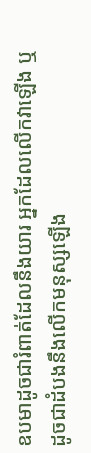ឧបមាដូចជារំពាត់ដែលនឹងយារ អ្នកដែលលើកវាឡើង ឬដូចជាដំបងនឹងលើកមនុស្សឡើង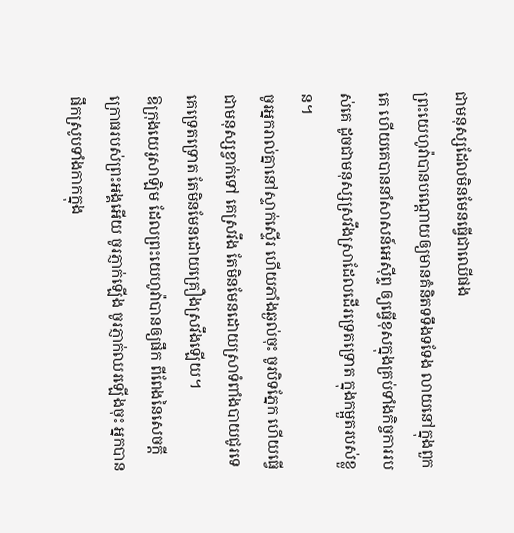ជាមនុស្សដែលមិនមែនធ្វើជាឈើផង
ព្រះយេហូវ៉ាបានបណ្តោយឲ្យមានគំនិតទទឹងទទែង លាយនៅក្នុងពួកគេ ហើយគេបាននាំសាសន៍អេស៊ីព្ទ ឲ្យធ្វើខុសក្នុងគ្រប់ទាំងកិច្ចការរបស់គេ ដូចជាមនុស្សស្រវឹងស្រាដែលដើរទ្រេតទ្រោត ក្នុងកម្អួតរបស់ខ្លួន។
ចូរអ្នករាល់គ្នានៅស្ទាក់ស្ទើរ ហើយភាំងឆ្ងល់ចុះ ចូរបិទភ្នែក ហើយធ្វើជាមនុស្សខ្វាក់ទៅ គេស្រវឹង តែមិនមែនដោយស្រាទំពាំងបាយជូរទេ គេទ្រេតទ្រោត តែមិនមែនដោយគ្រឿងស្រវឹងឡើយ។
ឱក្រុងយេរូសាឡិម ដែលព្រះយេហូវ៉ាបានឲ្យផឹក ពីពែងនៃសេចក្ដីក្រោធរបស់ព្រះអង្គអើយ ចូរភ្ញាក់ឡើង ចូរភ្ញាក់ឈរឡើងចុះ អ្នកបានផឹកស្រូបទាំងកាកក្នុង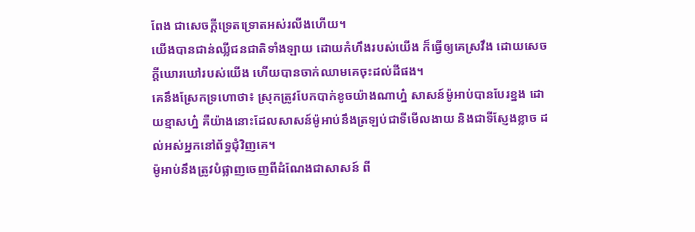ពែង ជាសេចក្ដីទ្រេតទ្រោតអស់រលីងហើយ។
យើងបានជាន់ឈ្លីជនជាតិទាំងឡាយ ដោយកំហឹងរបស់យើង ក៏ធ្វើឲ្យគេស្រវឹង ដោយសេចក្ដីឃោរឃៅរបស់យើង ហើយបានចាក់ឈាមគេចុះដល់ដីផង។
គេនឹងស្រែកទ្រហោថា៖ ស្រុកត្រូវបែកបាក់ខូចយ៉ាងណាហ្ន៎ សាសន៍ម៉ូអាប់បានបែរខ្នង ដោយខ្មាសហ្ន៎ គឺយ៉ាងនោះដែលសាសន៍ម៉ូអាប់នឹងត្រឡប់ជាទីមើលងាយ និងជាទីស្ញែងខ្លាច ដល់អស់អ្នកនៅព័ទ្ធជុំវិញគេ។
ម៉ូអាប់នឹងត្រូវបំផ្លាញចេញពីដំណែងជាសាសន៍ ពី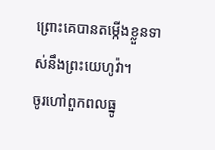ព្រោះគេបានតម្កើងខ្លួនទាស់នឹងព្រះយេហូវ៉ា។
ចូរហៅពួកពលធ្នូ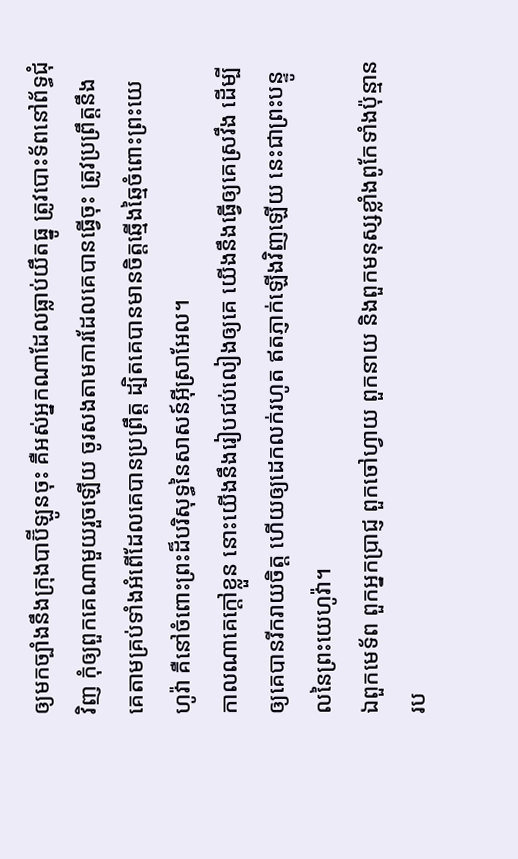ឲ្យមកច្បាំងនឹងក្រុងបាប៊ីឡូនចុះ គឺអស់អ្នកណាដែលធ្លាប់យឹតធ្នូ ត្រូវបោះទ័ពនៅព័ទ្ធជុំវិញ កុំឲ្យពួកគេណាមួយរួចឡើយ ចូរសងតាមការដែលគេបានធ្វើចុះ ត្រូវប្រព្រឹត្តនឹងគេតាមគ្រប់ទាំងអំពើដែលគេបានប្រព្រឹត្ត ដ្បិតគេបានមានចិត្តឆ្មើងឆ្មៃចំពោះព្រះយេហូវ៉ា គឺនៅចំពោះព្រះដ៏បរិសុទ្ធនៃសាសន៍អ៊ីស្រាអែល។
កាលណាគេក្តៅខ្លួន នោះយើងនឹងរៀបជប់លៀងឲ្យគេ យើងនឹងធ្វើឲ្យគេស្រវឹង ដើម្បីឲ្យគេបានរីករាយចិត្ត ហើយឲ្យដេកលក់រហូត ឥតភ្ញាក់ឡើងវិញឡើយ នេះជាព្រះបន្ទូលនៃព្រះយេហូវ៉ា។
ឯពួកមេទ័ព ពួកអ្នកប្រាជ្ញ ពួកចៅហ្វាយ ពួកនាយ និងពួកមនុស្សខ្លាំងពូកែទាំងប៉ុន្មានរប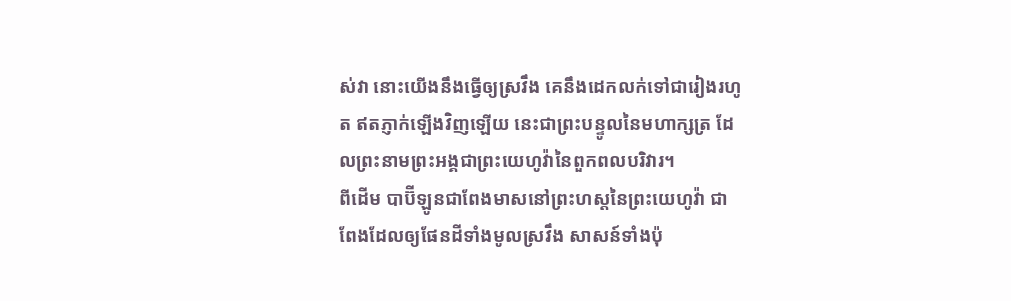ស់វា នោះយើងនឹងធ្វើឲ្យស្រវឹង គេនឹងដេកលក់ទៅជារៀងរហូត ឥតភ្ញាក់ឡើងវិញឡើយ នេះជាព្រះបន្ទូលនៃមហាក្សត្រ ដែលព្រះនាមព្រះអង្គជាព្រះយេហូវ៉ានៃពួកពលបរិវារ។
ពីដើម បាប៊ីឡូនជាពែងមាសនៅព្រះហស្តនៃព្រះយេហូវ៉ា ជាពែងដែលឲ្យផែនដីទាំងមូលស្រវឹង សាសន៍ទាំងប៉ុ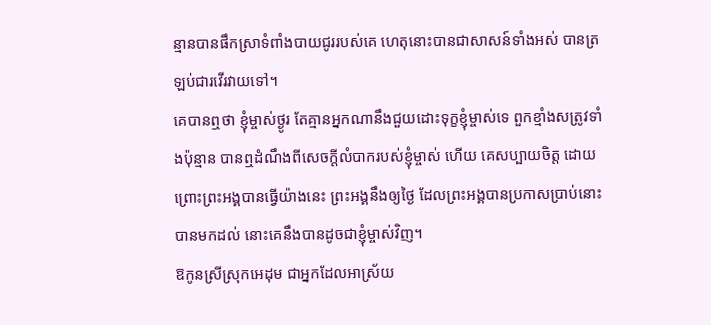ន្មានបានផឹកស្រាទំពាំងបាយជូររបស់គេ ហេតុនោះបានជាសាសន៍ទាំងអស់ បានត្រឡប់ជារវើរវាយទៅ។
គេបានឮថា ខ្ញុំម្ចាស់ថ្ងូរ តែគ្មានអ្នកណានឹងជួយដោះទុក្ខខ្ញុំម្ចាស់ទេ ពួកខ្មាំងសត្រូវទាំងប៉ុន្មាន បានឮដំណឹងពីសេចក្ដីលំបាករបស់ខ្ញុំម្ចាស់ ហើយ គេសប្បាយចិត្ត ដោយព្រោះព្រះអង្គបានធ្វើយ៉ាងនេះ ព្រះអង្គនឹងឲ្យថ្ងៃ ដែលព្រះអង្គបានប្រកាសប្រាប់នោះ បានមកដល់ នោះគេនឹងបានដូចជាខ្ញុំម្ចាស់វិញ។
ឱកូនស្រីស្រុកអេដុម ជាអ្នកដែលអាស្រ័យ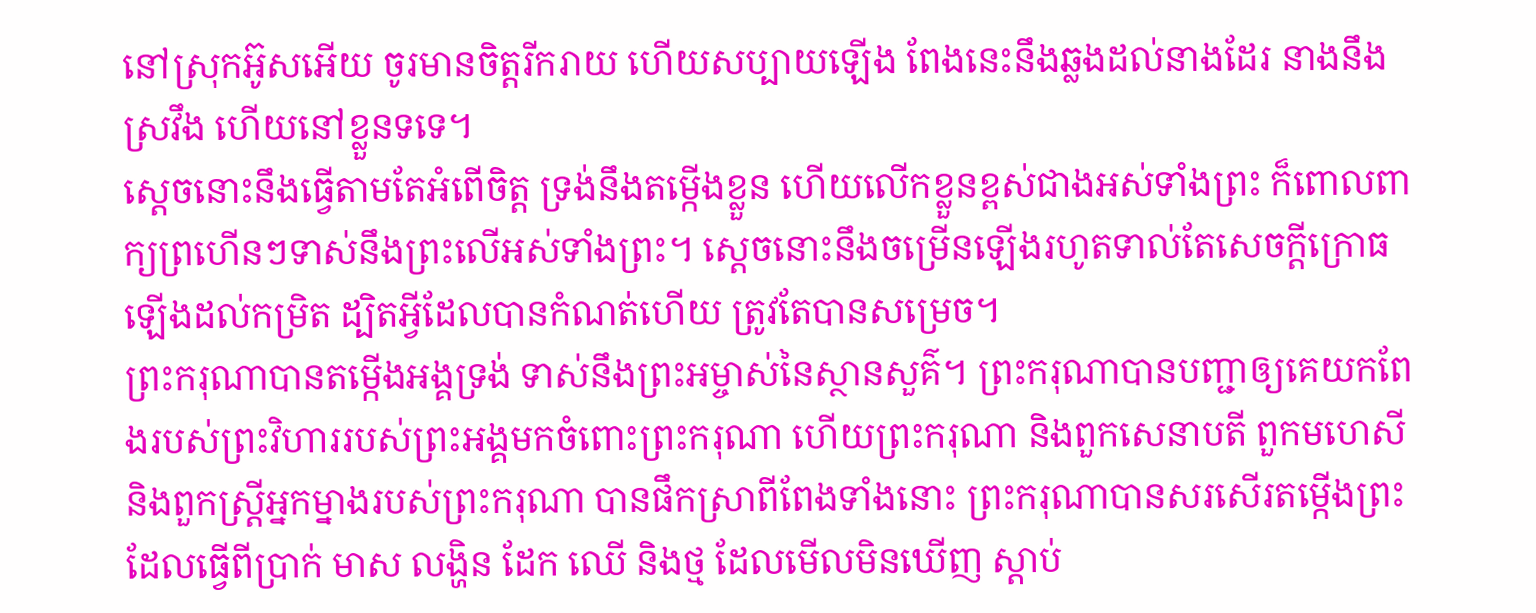នៅស្រុកអ៊ូសអើយ ចូរមានចិត្តរីករាយ ហើយសប្បាយឡើង ពែងនេះនឹងឆ្លងដល់នាងដែរ នាងនឹងស្រវឹង ហើយនៅខ្លួនទទេ។
ស្តេចនោះនឹងធ្វើតាមតែអំពើចិត្ត ទ្រង់នឹងតម្កើងខ្លួន ហើយលើកខ្លួនខ្ពស់ជាងអស់ទាំងព្រះ ក៏ពោលពាក្យព្រហើនៗទាស់នឹងព្រះលើអស់ទាំងព្រះ។ ស្ដេចនោះនឹងចម្រើនឡើងរហូតទាល់តែសេចក្ដីក្រោធឡើងដល់កម្រិត ដ្បិតអ្វីដែលបានកំណត់ហើយ ត្រូវតែបានសម្រេច។
ព្រះករុណាបានតម្កើងអង្គទ្រង់ ទាស់នឹងព្រះអម្ចាស់នៃស្ថានសួគ៌។ ព្រះករុណាបានបញ្ជាឲ្យគេយកពែងរបស់ព្រះវិហាររបស់ព្រះអង្គមកចំពោះព្រះករុណា ហើយព្រះករុណា និងពួកសេនាបតី ពួកមហេសី និងពួកស្ដ្រីអ្នកម្នាងរបស់ព្រះករុណា បានផឹកស្រាពីពែងទាំងនោះ ព្រះករុណាបានសរសើរតម្កើងព្រះដែលធ្វើពីប្រាក់ មាស លង្ហិន ដែក ឈើ និងថ្ម ដែលមើលមិនឃើញ ស្តាប់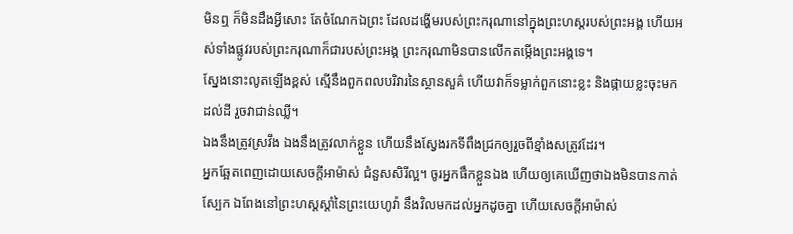មិនឮ ក៏មិនដឹងអ្វីសោះ តែចំណែកឯព្រះ ដែលដង្ហើមរបស់ព្រះករុណានៅក្នុងព្រះហស្តរបស់ព្រះអង្គ ហើយអស់ទាំងផ្លូវរបស់ព្រះករុណាក៏ជារបស់ព្រះអង្គ ព្រះករុណាមិនបានលើកតម្កើងព្រះអង្គទេ។
ស្នែងនោះលូតឡើងខ្ពស់ ស្មើនឹងពួកពលបរិវារនៃស្ថានសួគ៌ ហើយវាក៏ទម្លាក់ពួកនោះខ្លះ និងផ្កាយខ្លះចុះមកដល់ដី រួចវាជាន់ឈ្លី។
ឯងនឹងត្រូវស្រវឹង ឯងនឹងត្រូវលាក់ខ្លួន ហើយនឹងស្វែងរកទីពឹងជ្រកឲ្យរួចពីខ្មាំងសត្រូវដែរ។
អ្នកឆ្អែតពេញដោយសេចក្ដីអាម៉ាស់ ជំនួសសិរីល្អ។ ចូរអ្នកផឹកខ្លួនឯង ហើយឲ្យគេឃើញថាឯងមិនបានកាត់ស្បែក ឯពែងនៅព្រះហស្តស្តាំនៃព្រះយេហូវ៉ា នឹងវិលមកដល់អ្នកដូចគ្នា ហើយសេចក្ដីអាម៉ាស់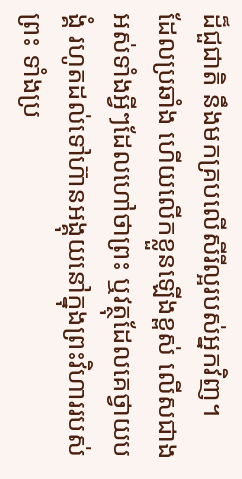ដ៏ជួជាតិ នឹងមកគ្របលើសីរីល្អរបស់អ្នកវិញ។
ដែលប្រឆាំង ហើយលើកខ្លួនឡើងខ្ពស់ លើសជាងអស់ទាំងអ្វីៗដែលហៅថាព្រះ ឬវត្ថុដែលគេថ្វាយបង្គំ រហូតដល់ទៅហ៊ានអង្គុយនៅក្នុងព្រះវិហាររបស់ព្រះ ទាំងប្រ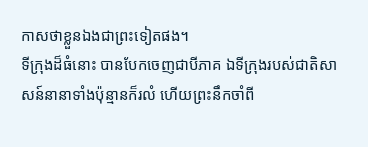កាសថាខ្លួនឯងជាព្រះទៀតផង។
ទីក្រុងដ៏ធំនោះ បានបែកចេញជាបីភាគ ឯទីក្រុងរបស់ជាតិសាសន៍នានាទាំងប៉ុន្មានក៏រលំ ហើយព្រះនឹកចាំពី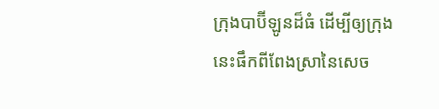ក្រុងបាប៊ីឡូនដ៏ធំ ដើម្បីឲ្យក្រុងនេះផឹកពីពែងស្រានៃសេច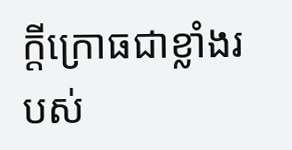ក្ដីក្រោធជាខ្លាំងរបស់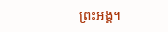ព្រះអង្គ។